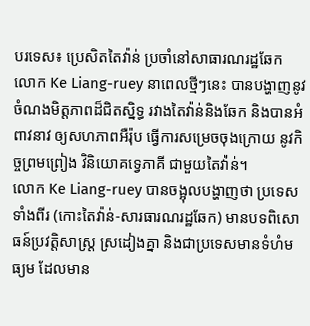បរទេស៖ ប្រេសិតតៃវ៉ាន់ ប្រចាំនៅសាធារណរដ្ឋឆែក លោក Ke Liang-ruey នាពេលថ្មីៗនេះ បានបង្ហាញនូវ ចំណងមិត្តភាពដ៏ជិតស្និទ្ធ រវាងតៃវ៉ាន់និងឆែក និងបានអំពាវនាវ ឲ្យសហភាពអឺរ៉ុប ធ្វើការសម្រេចចុងក្រោយ នូវកិច្ចព្រមព្រៀង វិនិយោគទ្វេភាគី ជាមួយតៃវ៉ា់ន់។
លោក Ke Liang-ruey បានចង្អុលបង្ហាញថា ប្រទេសទាំងពីរ (កោះតៃវ៉ាន់-សារធារណរដ្ឋឆែក) មានបទពិសោធន៍ប្រវត្តិសាស្ត្រ ស្រដៀងគ្នា និងជាប្រទេសមានទំហំមធ្យម ដែលមាន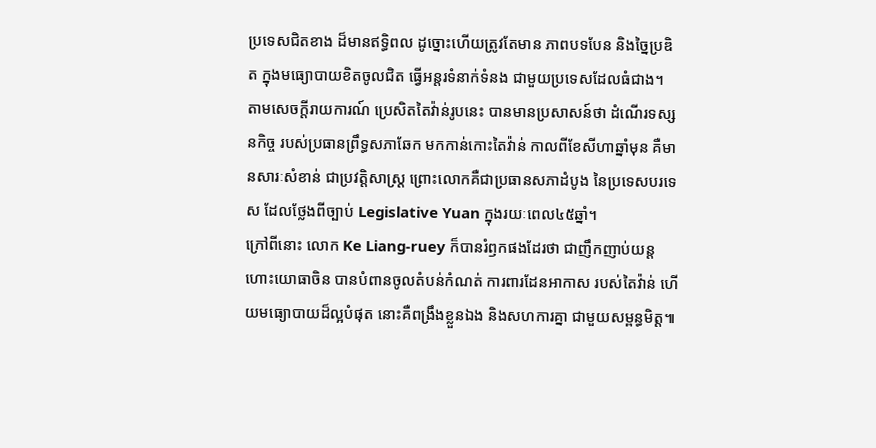ប្រទេសជិតខាង ដ៏មានឥទ្ធិពល ដូច្នោះហើយត្រូវតែមាន ភាពបទបែន និងច្នៃប្រឌិត ក្នុងមធ្យោបាយខិតចូលជិត ធ្វើអន្តរទំនាក់ទំនង ជាមួយប្រទេសដែលធំជាង។
តាមសេចក្តីរាយការណ៍ ប្រេសិតតៃវ៉ាន់រូបនេះ បានមានប្រសាសន៍ថា ដំណើរទស្សនកិច្ច របស់ប្រធានព្រឹទ្ធសភាឆែក មកកាន់កោះតៃវ៉ាន់ កាលពីខែសីហាឆ្នាំមុន គឺមានសារៈសំខាន់ ជាប្រវត្តិសាស្ត្រ ព្រោះលោកគឺជាប្រធានសភាដំបូង នៃប្រទេសបរទេស ដែលថ្លែងពីច្បាប់ Legislative Yuan ក្នុងរយៈពេល៤៥ឆ្នាំ។
ក្រៅពីនោះ លោក Ke Liang-ruey ក៏បានរំឭកផងដែរថា ជាញឹកញាប់យន្តហោះយោធាចិន បានបំពានចូលតំបន់កំណត់ ការពារដែនអាកាស របស់តៃវ៉ាន់ ហើយមធ្យោបាយដ៏ល្អបំផុត នោះគឺពង្រឹងខ្លួនឯង និងសហការគ្នា ជាមួយសម្ពន្ធមិត្ត៕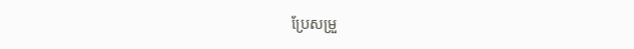ប្រែសម្រួ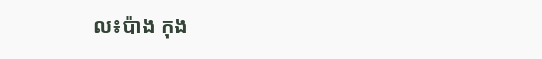ល៖ប៉ាង កុង